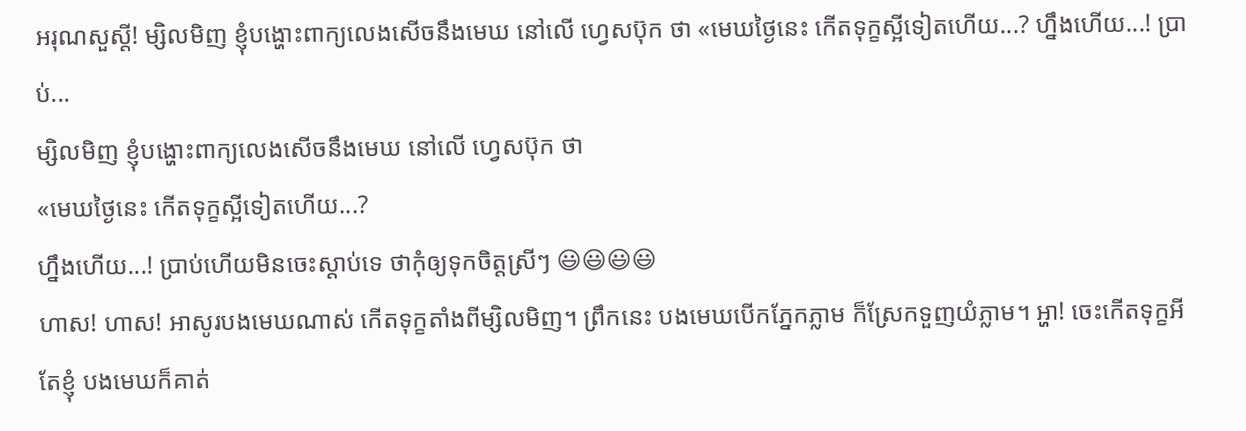អរុណសួស្ដី! ម្សិលមិញ ខ្ញុំបង្ហោះពាក្យលេងសើចនឹងមេឃ នៅលើ ហ្វេសប៊ុក ថា «មេឃថ្ងៃនេះ កើតទុក្ខស្អីទៀតហើយ...? ហ្នឹងហើយ...! ប្រាប់...
ម្សិលមិញ ខ្ញុំបង្ហោះពាក្យលេងសើចនឹងមេឃ នៅលើ ហ្វេសប៊ុក ថា
«មេឃថ្ងៃនេះ កើតទុក្ខស្អីទៀតហើយ...?
ហ្នឹងហើយ...! ប្រាប់ហើយមិនចេះស្ដាប់ទេ ថាកុំឲ្យទុកចិត្តស្រីៗ 😃😃😃😃
ហាស! ហាស! អាសូរបងមេឃណាស់ កើតទុក្ខតាំងពីម្សិលមិញ។ ព្រឹកនេះ បងមេឃបើកភ្នែកភ្លាម ក៏ស្រែកទួញយំភ្លាម។ អ្ហា! ចេះកើតទុក្ខអីតែខ្ញុំ បងមេឃក៏គាត់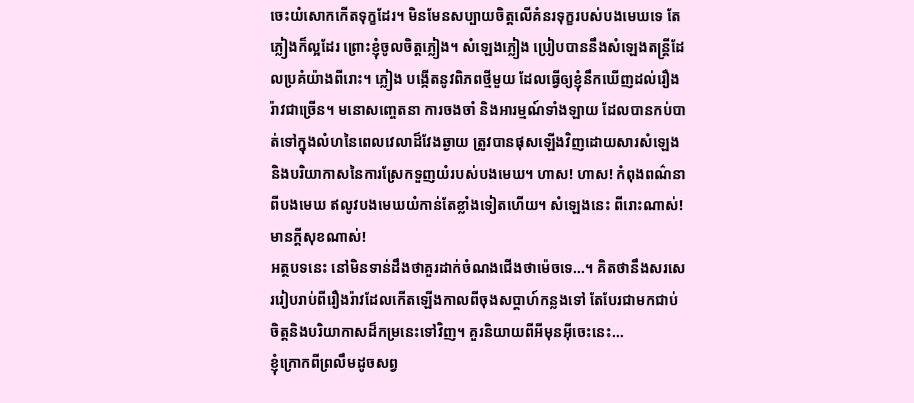ចេះយំសោកកើតទុក្ខដែរ។ មិនមែនសប្បាយចិត្តលើគំនរទុក្ខរបស់បងមេឃទេ តែភ្លៀងក៏ល្អដែរ ព្រោះខ្ញុំចូលចិត្តភ្លៀង។ សំឡេងភ្លៀង ប្រៀបបាននឹងសំឡេងតន្ត្រីដែលប្រគំយ៉ាងពីរោះ។ ភ្លៀង បង្កើតនូវពិភពថ្មីមួយ ដែលធ្វើឲ្យខ្ញុំនឹកឃើញដល់រឿងរ៉ាវជាច្រើន។ មនោសញ្ចេតនា ការចងចាំ និងអារម្មណ៍ទាំងឡាយ ដែលបានកប់បាត់ទៅក្នុងលំហនៃពេលវេលាដ៏វែងឆ្ងាយ ត្រូវបានផុសឡើងវិញដោយសារសំឡេងនិងបរិយាកាសនៃការស្រែកទួញយំរបស់បងមេឃ។ ហាស! ហាស! កំពុងពណ៌នាពីបងមេឃ ឥលូវបងមេឃយំកាន់តែខ្លាំងទៀតហើយ។ សំឡេងនេះ ពីរោះណាស់! មានក្ដីសុខណាស់!
អត្ថបទនេះ នៅមិនទាន់ដឹងថាគួរដាក់ចំណងជើងថាម៉េចទេ...។ គិតថានឹងសរសេររៀបរាប់ពីរឿងរ៉ាវដែលកើតឡើងកាលពីចុងសប្ដាហ៍កន្លងទៅ តែបែរជាមកជាប់ចិត្តនិងបរិយាកាសដ៏កម្រនេះទៅវិញ។ គួរនិយាយពីអីមុនអ៊ីចេះនេះ...
ខ្ញុំក្រោកពីព្រលឹមដូចសព្វ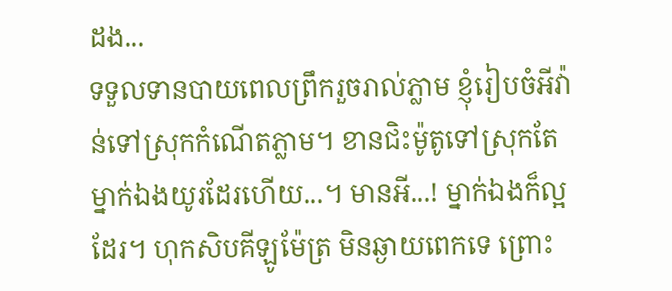ដង...
ទទួលទានបាយពេលព្រឹករួចរាល់ភ្លាម ខ្ញុំរៀបចំអីវ៉ាន់ទៅស្រុកកំណើតភ្លាម។ ខានជិះម៉ូតូទៅស្រុកតែម្នាក់ឯងយូរដែរហើយ...។ មានអី...! ម្នាក់ឯងក៏ល្អដែរ។ ហុកសិបគីឡូម៉ែត្រ មិនឆ្ងាយពេកទេ ព្រោះ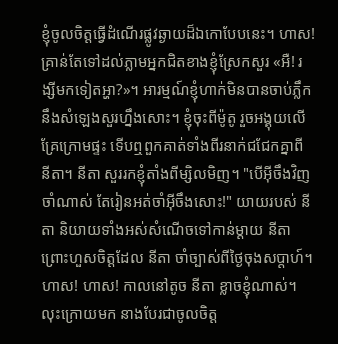ខ្ញុំចូលចិត្តធ្វើដំណើរផ្លូវឆ្ងាយដ៏ឯកោបែបនេះ។ ហាស! គ្រាន់តែទៅដល់ភ្លាមអ្នកជិតខាងខ្ញុំស្រែកសួរ «អឺ! រង្សីមកទៀតអ្ហា?»។ អារម្មណ៍ខ្ញុំហាក់មិនបានចាប់ភ្លឹកនឹងសំឡេងសួរហ្នឹងសោះ។ ខ្ញុំចុះពីម៉ូតូ រួចអង្គុយលើគ្រែក្រោមផ្ទះ ទើបឮពួកគាត់ទាំងពីរនាក់ជជែកគ្នាពី នីតា។ នីតា សួររកខ្ញុំតាំងពីម្សិលមិញ។ "បើអ៊ីចឹងវិញចាំណាស់ តែរៀនអត់ចាំអ៊ីចឹងសោះ!" យាយរបស់ នីតា និយាយទាំងអស់សំណើចទៅកាន់ម្ដាយ នីតា ព្រោះហួសចិត្តដែល នីតា ចាំច្បាស់ពីថ្ងៃចុងសប្ដាហ៍។ ហាស! ហាស! កាលនៅតូច នីតា ខ្លាចខ្ញុំណាស់។ លុះក្រោយមក នាងបែរជាចូលចិត្ត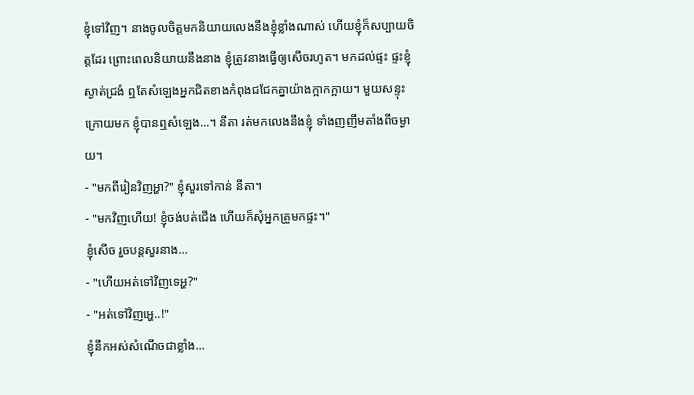ខ្ញុំទៅវិញ។ នាងចូលចិត្តមកនិយាយលេងនឹងខ្ញុំខ្លាំងណាស់ ហើយខ្ញុំក៏សប្បាយចិត្តដែរ ព្រោះពេលនិយាយនឹងនាង ខ្ញុំត្រូវនាងធ្វើឲ្យសើចរហូត។ មកដល់ផ្ទះ ផ្ទះខ្ញុំស្ងាត់ជ្រងំ ឮតែសំឡេងអ្នកជិតខាងកំពុងជជែកគ្នាយ៉ាងក្អាកក្អាយ។ មួយសន្ទុះក្រោយមក ខ្ញុំបានឮសំឡេង...។ នីតា រត់មកលេងនឹងខ្ញុំ ទាំងញញឹមតាំងពីចម្ងាយ។
- "មកពីរៀនវិញអ្ហា?" ខ្ញុំសួរទៅកាន់ នីតា។
- "មកវិញហើយ! ខ្ញុំចង់បត់ជើង ហើយក៏សុំអ្នកគ្រូមកផ្ទះ។"
ខ្ញុំសើច រួចបន្តសួរនាង...
- "ហើយអត់ទៅវិញទេអ្ហ?"
- "អត់ទៅវិញអ្ហេ..!"
ខ្ញុំនឹកអស់សំណើចជាខ្លាំង...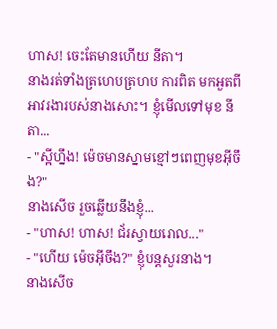ហាស! ចេះតែមានហើយ នីតា។
នាងរត់ទាំងត្រហេបត្រហប ការពិត មកអួតពីអាវរងារបស់នាងសោះ។ ខ្ញុំមើលទៅមុខ នីតា...
- "ស្អីហ្នឹង! ម៉េចមានស្នាមខ្មៅៗពេញមុខអ៊ីចឹង?"
នាងសើច រួចឆ្លើយនឹងខ្ញុំ...
- "ហាស! ហាស! ជ័រស្វាយរោល..."
- "ហើយ ម៉េចអ៊ីចឹង?" ខ្ញុំបន្តសួរនាង។
នាងសើច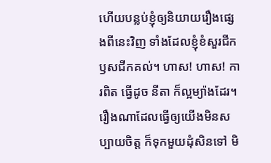ហើយបន្លប់ខ្ញុំឲ្យនិយាយរឿងផ្សេងពីនេះវិញ ទាំងដែលខ្ញុំខំសួរជីកឫសជីកគល់។ ហាស! ហាស! ការពិត ធ្វើដូច នីតា ក៏ល្អម្យ៉ាងដែរ។ រឿងណាដែលធ្វើឲ្យយើងមិនសប្បាយចិត្ត ក៏ទុកមួយដុំសិនទៅ មិ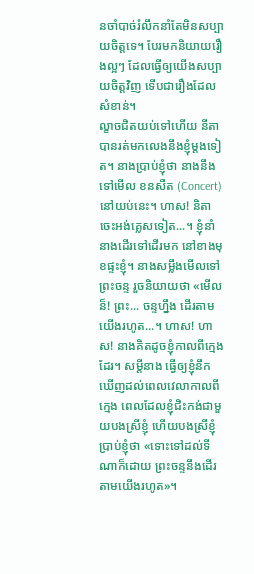នចាំបាច់រំលឹកនាំតែមិនសប្បាយចិត្តទេ។ បែរមកនិយាយរឿងល្អៗ ដែលធ្វើឲ្យយើងសប្បាយចិត្តវិញ ទើបជារឿងដែលសំខាន់។
ល្ខាចជិតយប់ទៅហើយ នីតា បានរត់មកលេងនឹងខ្ញុំម្ដងទៀត។ នាងប្រាប់ខ្ញុំថា នាងនឹងទៅមើល ខនសឺត (Concert) នៅយប់នេះ។ ហាស! និតា ចេះអង់គ្លេសទៀត...។ ខ្ញុំនាំនាងដើរទៅដើរមក នៅខាងមុខផ្ទះខ្ញុំ។ នាងសម្លឹងមើលទៅព្រះចន្ទ រួចនិយាយថា «មើលន៏! ព្រះ... ចន្ទហ្នឹង ដើរតាមយើងរហូត...។ ហាស! ហាស! នាងគិតដូចខ្ញុំកាលពីក្មេងដែរ។ សម្ដីនាង ធ្វើឲ្យខ្ញុំនឹកឃើញដល់ពេលវេលាកាលពីក្មេង ពេលដែលខ្ញុំជិះកង់ជាមួយបងស្រីខ្ញុំ ហើយបងស្រីខ្ញុំប្រាប់ខ្ញុំថា «ទោះទៅដល់ទីណាក៏ដោយ ព្រះចន្ទនឹងដើរតាមយើងរហូត»។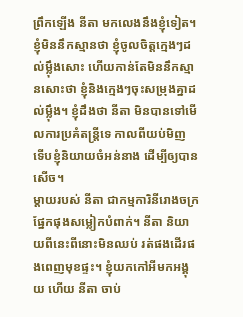ព្រឹកឡើង នីតា មកលេងនឹងខ្ញុំទៀត។ ខ្ញុំមិននឹកស្មានថា ខ្ញុំចូលចិត្តក្មេងៗដល់ម្ល៉ឹងសោះ ហើយកាន់តែមិននឹកស្មានសោះថា ខ្ញុំនិងក្មេងៗចុះសម្រុងគ្នាដល់ម្ល៉ឹង។ ខ្ញុំដឹងថា នីតា មិនបានទៅមើលការប្រគំតន្ត្រីទេ កាលពីយប់មិញ ទើបខ្ញុំនិយាយចំអន់នាង ដើម្បីឲ្យបានសើច។
ម្ដាយរបស់ នីតា ជាកម្មការិនីរោងចក្រផ្នែកផុងសម្លៀកបំពាក់។ នីតា និយាយពីនេះពីនោះមិនឈប់ រត់ផងដើរផងពេញមុខផ្ទះ។ ខ្ញុំយកកៅអីមកអង្គុយ ហើយ នីតា ចាប់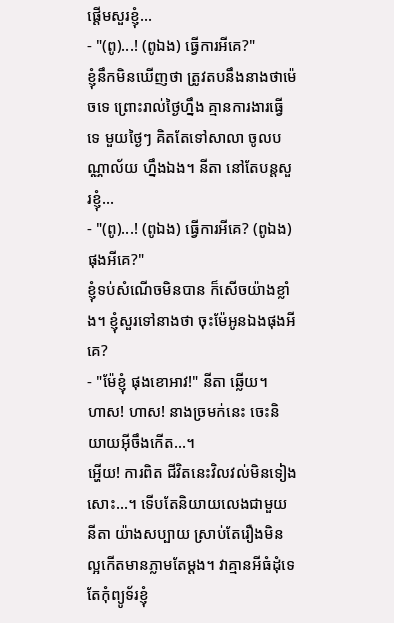ផ្ដើមសួរខ្ញុំ...
- "(ពូ)...! (ពូឯង) ធ្វើការអីគេ?"
ខ្ញុំនឹកមិនឃើញថា ត្រូវតបនឹងនាងថាម៉េចទេ ព្រោះរាល់ថ្ងៃហ្នឹង គ្មានការងារធ្វើទេ មួយថ្ងៃៗ គិតតែទៅសាលា ចូលបណ្ណាល័យ ហ្នឹងឯង។ នីតា នៅតែបន្តសួរខ្ញុំ...
- "(ពូ)...! (ពូឯង) ធ្វើការអីគេ? (ពូឯង) ផុងអីគេ?"
ខ្ញុំទប់សំណើចមិនបាន ក៏សើចយ៉ាងខ្លាំង។ ខ្ញុំសួរទៅនាងថា ចុះម៉ែអូនឯងផុងអីគេ?
- "ម៉ែខ្ញុំ ផុងខោអាវ!" នីតា ឆ្លើយ។
ហាស! ហាស! នាងច្រមក់នេះ ចេះនិយាយអ៊ីចឹងកើត...។
អ្ហើយ! ការពិត ជីវិតនេះវិលវល់មិនទៀងសោះ...។ ទើបតែនិយាយលេងជាមួយ នីតា យ៉ាងសប្បាយ ស្រាប់តែរឿងមិនល្អកើតមានភ្លាមតែម្ដង។ វាគ្មានអីធំដុំទេ តែកុំព្យូទ័រខ្ញុំ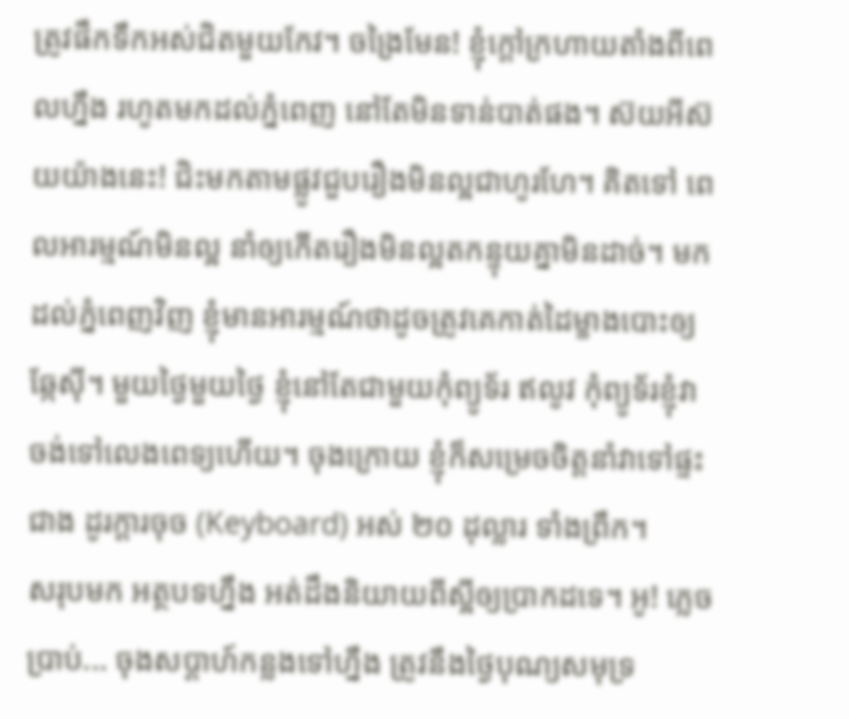ត្រូវផឹកទឹកអស់ជិតមួយកែវ។ ចង្រៃមែន! ខ្ញុំក្ដៅក្រហាយតាំងពីពេលហ្នឹង រហូតមកដល់ភ្នំពេញ នៅតែមិនទាន់បាត់ផង។ ស៊យអីស៊យយ៉ាងនេះ! ជិះមកតាមផ្លូវជួបរឿងមិនល្អជាហូរហែ។ គិតទៅ ពេលអារម្មណ៍មិនល្អ នាំឲ្យកើតរឿងមិនល្អតកន្ទុយគ្នាមិនដាច់។ មកដល់ភ្នំពេញវិញ ខ្ញុំមានអារម្មណ៍ថាដូចត្រូវគេកាត់ដៃម្ខាងបោះឲ្យឆ្កែស៊ី។ មួយថ្ងៃមួយថ្ងៃ ខ្ញុំនៅតែជាមួយកុំព្យូទ័រ ឥលូវ កុំព្យូទ័រខ្ញុំវាចង់ទៅលេងពេទ្យហើយ។ ចុងក្រោយ ខ្ញុំក៏សម្រេចចិត្តនាំវាទៅផ្ទះជាង ដូរក្ដារចុច (Keyboard) អស់ ២០ ដុល្លារ ទាំងព្រឹក។
សរុបមក អត្ថបទហ្នឹង អត់ដឹងនិយាយពីស្អីឲ្យប្រាកដទេ។ អូ! ភ្លេចប្រាប់... ចុងសប្ដាហ៍កន្លងទៅហ្នឹង ត្រូវនឹងថ្ងៃបុណ្យសមុទ្រ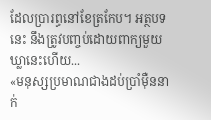ដែលប្រារព្ធនៅខែត្រកែប។ អត្ថបទនេះ នឹងត្រូវបញ្ចប់ដោយពាក្យមួយឃ្លានេះហើយ...
«មនុស្សប្រមាណជាងដប់ប្រាំម៉ឺននាក់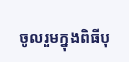ចូលរួមក្នុងពិធីបុ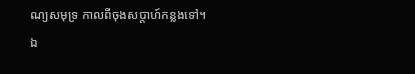ណ្យសមុទ្រ កាលពីចុងសប្ដាហ៍កន្លងទៅ។ ឯ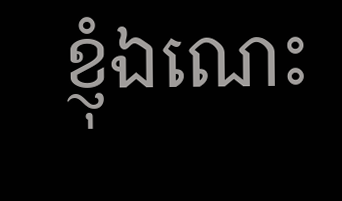ខ្ញុំឯណេះ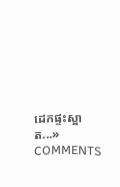ដេកផ្ទះស្អាត...»
COMMENTS